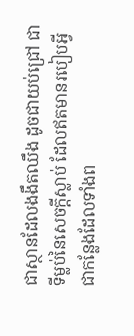ជាស្ថានដែលងងឹតឈឹង ដូចជាយប់ជ្រៅ ជាទីម្លប់នៃសេចក្ដីស្លាប់ ដែលឥតមានរបៀបអ្វី ជាកន្លែងដែលទាំងព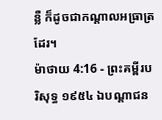ន្លឺ ក៏ដូចជាកណ្តាលអធ្រាត្រដែរ។
ម៉ាថាយ 4:16 - ព្រះគម្ពីរបរិសុទ្ធ ១៩៥៤ ឯបណ្តាជន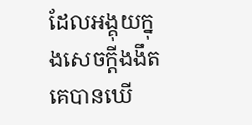ដែលអង្គុយក្នុងសេចក្ដីងងឹត គេបានឃើ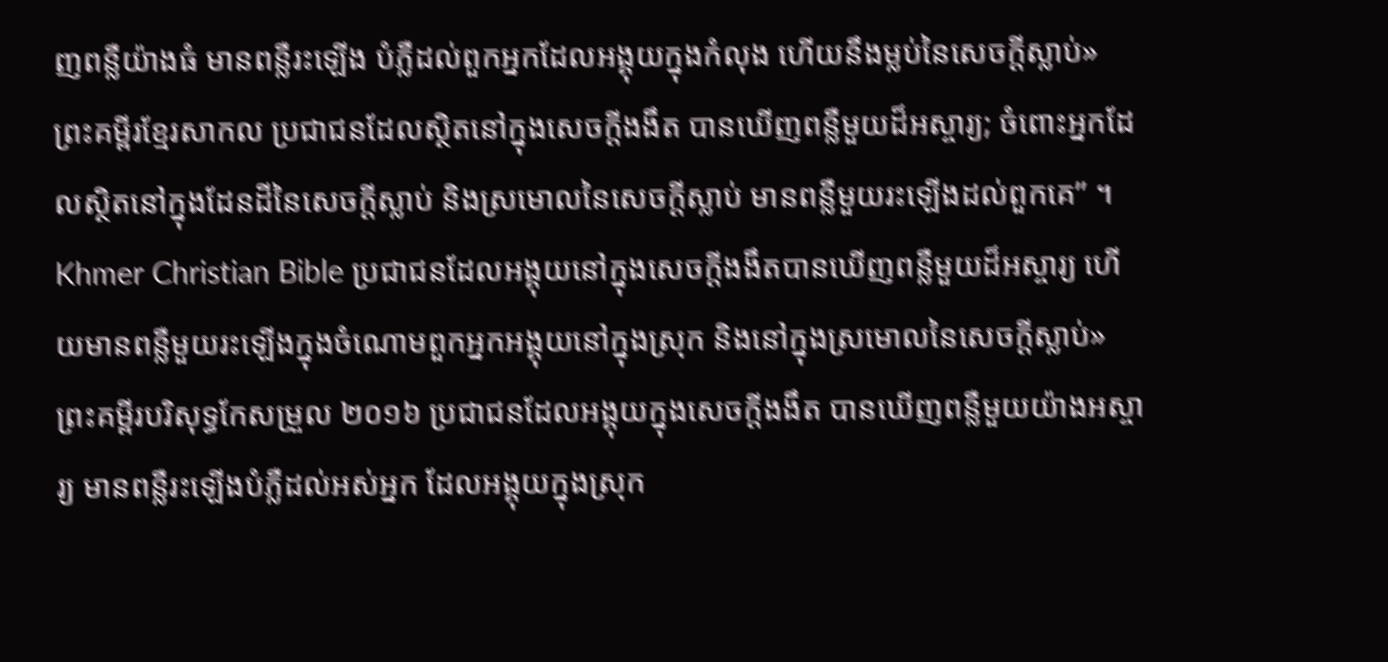ញពន្លឺយ៉ាងធំ មានពន្លឺរះឡើង បំភ្លឺដល់ពួកអ្នកដែលអង្គុយក្នុងកំលុង ហើយនឹងម្លប់នៃសេចក្ដីស្លាប់» ព្រះគម្ពីរខ្មែរសាកល ប្រជាជនដែលស្ថិតនៅក្នុងសេចក្ដីងងឹត បានឃើញពន្លឺមួយដ៏អស្ចារ្យ; ចំពោះអ្នកដែលស្ថិតនៅក្នុងដែនដីនៃសេចក្ដីស្លាប់ និងស្រមោលនៃសេចក្ដីស្លាប់ មានពន្លឺមួយរះឡើងដល់ពួកគេ” ។ Khmer Christian Bible ប្រជាជនដែលអង្គុយនៅក្នុងសេចក្ដីងងឹតបានឃើញពន្លឺមួយដ៏អស្ចារ្យ ហើយមានពន្លឺមួយរះឡើងក្នុងចំណោមពួកអ្នកអង្គុយនៅក្នុងស្រុក និងនៅក្នុងស្រមោលនៃសេចក្ដីស្លាប់» ព្រះគម្ពីរបរិសុទ្ធកែសម្រួល ២០១៦ ប្រជាជនដែលអង្គុយក្នុងសេចក្តីងងឹត បានឃើញពន្លឺមួយយ៉ាងអស្ចារ្យ មានពន្លឺរះឡើងបំភ្លឺដល់អស់អ្នក ដែលអង្គុយក្នុងស្រុក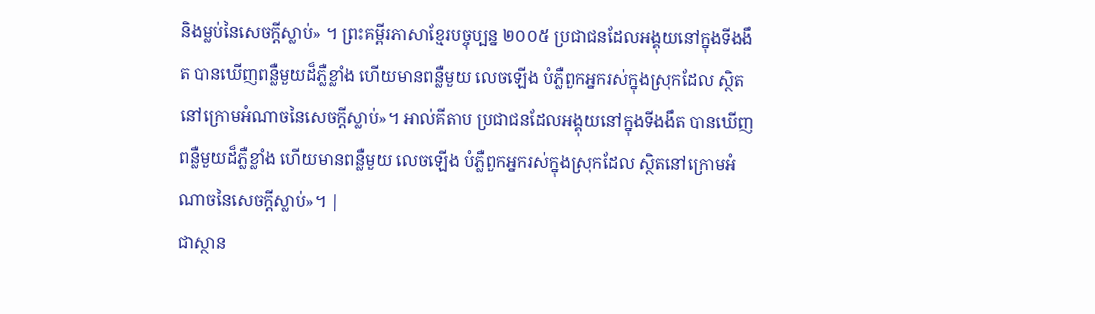និងម្លប់នៃសេចក្តីស្លាប់» ។ ព្រះគម្ពីរភាសាខ្មែរបច្ចុប្បន្ន ២០០៥ ប្រជាជនដែលអង្គុយនៅក្នុងទីងងឹត បានឃើញពន្លឺមួយដ៏ភ្លឺខ្លាំង ហើយមានពន្លឺមួយ លេចឡើង បំភ្លឺពួកអ្នករស់ក្នុងស្រុកដែល ស្ថិតនៅក្រោមអំណាចនៃសេចក្ដីស្លាប់»។ អាល់គីតាប ប្រជាជនដែលអង្គុយនៅក្នុងទីងងឹត បានឃើញពន្លឺមួយដ៏ភ្លឺខ្លាំង ហើយមានពន្លឺមួយ លេចឡើង បំភ្លឺពួកអ្នករស់ក្នុងស្រុកដែល ស្ថិតនៅក្រោមអំណាចនៃសេចក្ដីស្លាប់»។ |
ជាស្ថាន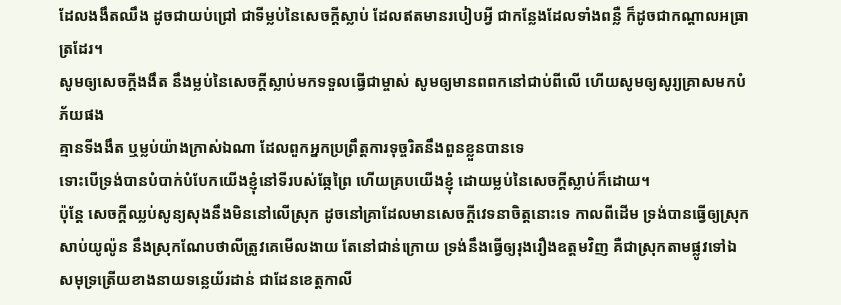ដែលងងឹតឈឹង ដូចជាយប់ជ្រៅ ជាទីម្លប់នៃសេចក្ដីស្លាប់ ដែលឥតមានរបៀបអ្វី ជាកន្លែងដែលទាំងពន្លឺ ក៏ដូចជាកណ្តាលអធ្រាត្រដែរ។
សូមឲ្យសេចក្ដីងងឹត នឹងម្លប់នៃសេចក្ដីស្លាប់មកទទួលធ្វើជាម្ចាស់ សូមឲ្យមានពពកនៅជាប់ពីលើ ហើយសូមឲ្យសូរ្យគ្រាសមកបំភ័យផង
គ្មានទីងងឹត ឬម្លប់យ៉ាងក្រាស់ឯណា ដែលពួកអ្នកប្រព្រឹត្តការទុច្ចរិតនឹងពួនខ្លួនបានទេ
ទោះបើទ្រង់បានបំបាក់បំបែកយើងខ្ញុំនៅទីរបស់ឆ្កែព្រៃ ហើយគ្របយើងខ្ញុំ ដោយម្លប់នៃសេចក្ដីស្លាប់ក៏ដោយ។
ប៉ុន្តែ សេចក្ដីឈ្លប់សូន្យសុងនឹងមិននៅលើស្រុក ដូចនៅគ្រាដែលមានសេចក្ដីវេទនាចិត្តនោះទេ កាលពីដើម ទ្រង់បានធ្វើឲ្យស្រុកសាប់យូល៉ូន នឹងស្រុកណែបថាលីត្រូវគេមើលងាយ តែនៅជាន់ក្រោយ ទ្រង់នឹងធ្វើឲ្យរុងរឿងឧត្តមវិញ គឺជាស្រុកតាមផ្លូវទៅឯសមុទ្រត្រើយខាងនាយទន្លេយ័រដាន់ ជាដែនខេត្តកាលី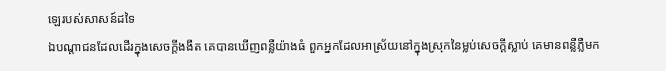ឡេរបស់សាសន៍ដទៃ
ឯបណ្តាជនដែលដើរក្នុងសេចក្ដីងងឹត គេបានឃើញពន្លឺយ៉ាងធំ ពួកអ្នកដែលអាស្រ័យនៅក្នុងស្រុកនៃម្លប់សេចក្ដីស្លាប់ គេមានពន្លឺភ្លឺមក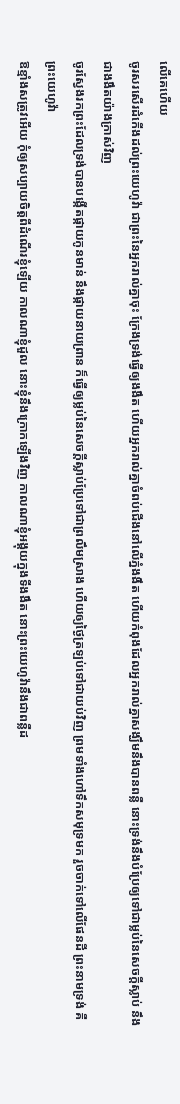លើគេហើយ
ចូរសរសើរដំកើងដល់ព្រះយេហូវ៉ា ជាព្រះនៃអ្នករាល់គ្នាចុះ ក្រែងទ្រង់ធ្វើឲ្យងងឹត ហើយអ្នករាល់គ្នាចំពប់ជើងនៅលើភ្នំងងឹត ហើយកំពុងដែលអ្នករាល់គ្នាសង្ឃឹមនឹងបានពន្លឺ នោះទ្រង់នឹងបំប្រែឲ្យទៅជាម្លប់នៃសេចក្ដីស្លាប់ នឹងជាងងឹតយ៉ាងក្រាស់វិញ
ចូរស្វែងរកព្រះដែលទ្រង់បានបង្កើតផ្កាយកូនមាន់ នឹងផ្កាយនាយព្រាន ក៏ធ្វើឲ្យម្លប់នៃសេចក្ដីស្លាប់ប្រែទៅជាព្រលឹមស្រាង ហើយឲ្យថ្ងៃត្រឡប់ទៅជាយប់វិញ ព្រមទាំងហៅទឹកសមុទ្រមក រួចចាក់ទៅលើផែនដី ព្រះនាមទ្រង់ គឺព្រះយេហូវ៉ា
ឱខ្មាំងសត្រូវអើយ កុំឲ្យសប្បាយចិត្តពីដំណើរខ្ញុំឡើយ កាលណាខ្ញុំដួល នោះខ្ញុំនឹងក្រោកឡើងវិញ កាលណាខ្ញុំអង្គុយក្នុងទីងងឹត នោះព្រះយេហូវ៉ានឹងជាពន្លឺដ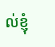ល់ខ្ញុំ